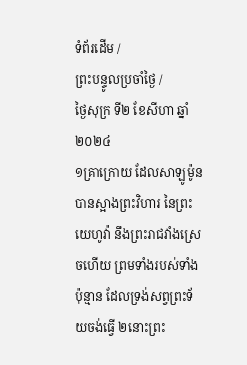ទំព័រដើម /
ព្រះបន្ទូលប្រចាំថ្ងៃ /
ថ្ងៃសុក្រ ទី២ ខែសីហា ឆ្នាំ២០២៤
១គ្រាក្រោយ ដែលសាឡូម៉ូនបានស្អាងព្រះវិហារ នៃព្រះយេហូវ៉ា នឹងព្រះរាជវាំងស្រេចហើយ ព្រមទាំងរបស់ទាំងប៉ុន្មាន ដែលទ្រង់សព្វព្រះទ័យចង់ធ្វើ ២នោះព្រះ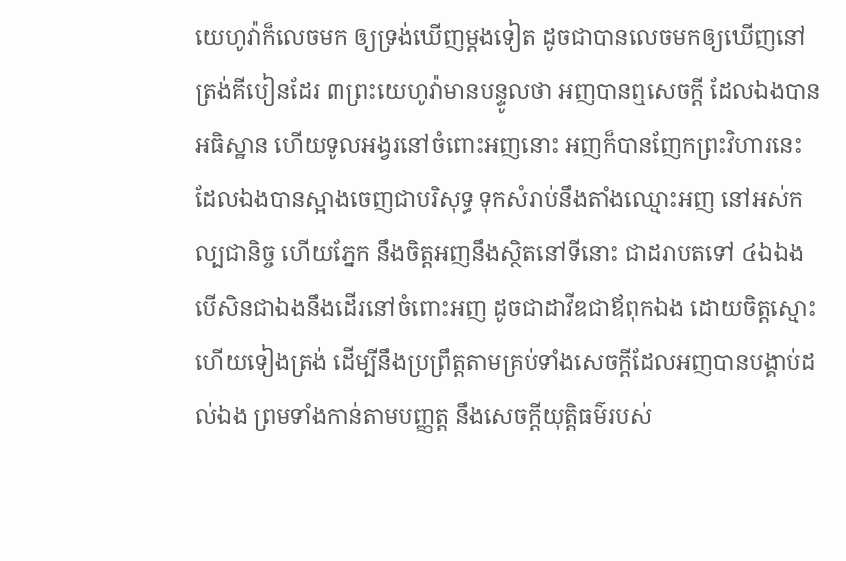យេហូវ៉ាក៏លេចមក ឲ្យទ្រង់ឃើញម្តងទៀត ដូចជាបានលេចមកឲ្យឃើញនៅត្រង់គីបៀនដែរ ៣ព្រះយេហូវ៉ាមានបន្ទូលថា អញបានឮសេចក្ដី ដែលឯងបានអធិស្ឋាន ហើយទូលអង្វរនៅចំពោះអញនោះ អញក៏បានញែកព្រះវិហារនេះ ដែលឯងបានស្អាងចេញជាបរិសុទ្ធ ទុកសំរាប់នឹងតាំងឈ្មោះអញ នៅអស់កល្បជានិច្ច ហើយភ្នែក នឹងចិត្តអញនឹងស្ថិតនៅទីនោះ ជាដរាបតទៅ ៤ឯឯង បើសិនជាឯងនឹងដើរនៅចំពោះអញ ដូចជាដាវីឌជាឪពុកឯង ដោយចិត្តស្មោះ ហើយទៀងត្រង់ ដើម្បីនឹងប្រព្រឹត្តតាមគ្រប់ទាំងសេចក្ដីដែលអញបានបង្គាប់ដល់ឯង ព្រមទាំងកាន់តាមបញ្ញត្ត នឹងសេចក្ដីយុត្តិធម៌របស់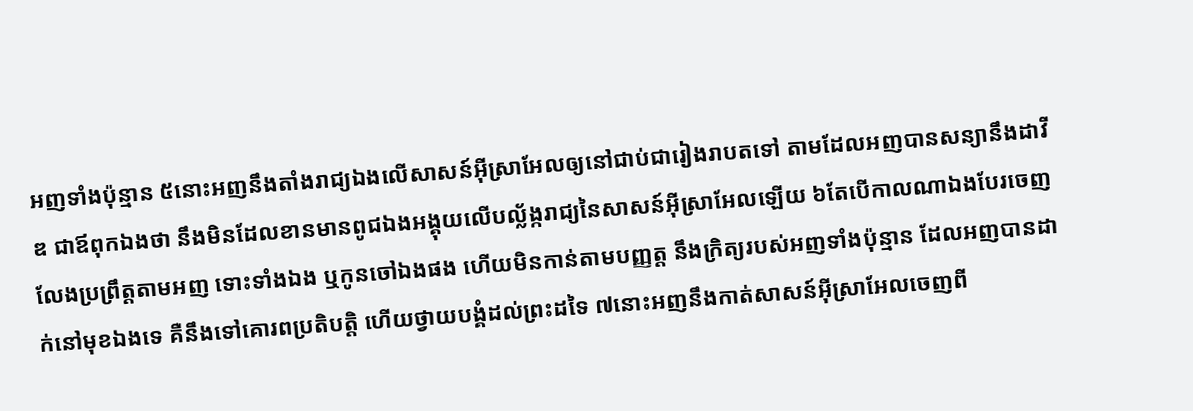អញទាំងប៉ុន្មាន ៥នោះអញនឹងតាំងរាជ្យឯងលើសាសន៍អ៊ីស្រាអែលឲ្យនៅជាប់ជារៀងរាបតទៅ តាមដែលអញបានសន្យានឹងដាវីឌ ជាឪពុកឯងថា នឹងមិនដែលខានមានពូជឯងអង្គុយលើបល្ល័ង្ករាជ្យនៃសាសន៍អ៊ីស្រាអែលឡើយ ៦តែបើកាលណាឯងបែរចេញលែងប្រព្រឹត្តតាមអញ ទោះទាំងឯង ឬកូនចៅឯងផង ហើយមិនកាន់តាមបញ្ញត្ត នឹងក្រិត្យរបស់អញទាំងប៉ុន្មាន ដែលអញបានដាក់នៅមុខឯងទេ គឺនឹងទៅគោរពប្រតិបត្តិ ហើយថ្វាយបង្គំដល់ព្រះដទៃ ៧នោះអញនឹងកាត់សាសន៍អ៊ីស្រាអែលចេញពី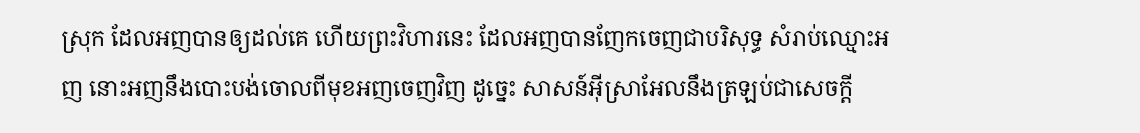ស្រុក ដែលអញបានឲ្យដល់គេ ហើយព្រះវិហារនេះ ដែលអញបានញែកចេញជាបរិសុទ្ធ សំរាប់ឈ្មោះអញ នោះអញនឹងបោះបង់ចោលពីមុខអញចេញវិញ ដូច្នេះ សាសន៍អ៊ីស្រាអែលនឹងត្រឡប់ជាសេចក្ដី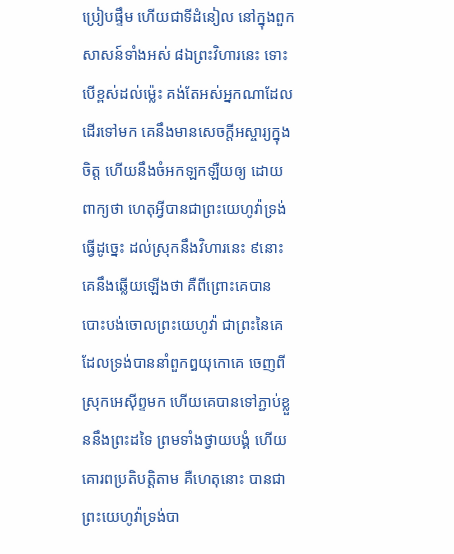ប្រៀបផ្ទឹម ហើយជាទីដំនៀល នៅក្នុងពួកសាសន៍ទាំងអស់ ៨ឯព្រះវិហារនេះ ទោះបើខ្ពស់ដល់ម៉្លេះ គង់តែអស់អ្នកណាដែលដើរទៅមក គេនឹងមានសេចក្ដីអស្ចារ្យក្នុងចិត្ត ហើយនឹងចំអកឡកឡឺយឲ្យ ដោយពាក្យថា ហេតុអ្វីបានជាព្រះយេហូវ៉ាទ្រង់ធ្វើដូច្នេះ ដល់ស្រុកនឹងវិហារនេះ ៩នោះគេនឹងឆ្លើយឡើងថា គឺពីព្រោះគេបានបោះបង់ចោលព្រះយេហូវ៉ា ជាព្រះនៃគេ ដែលទ្រង់បាននាំពួកឰយុកោគេ ចេញពីស្រុកអេស៊ីព្ទមក ហើយគេបានទៅភ្ជាប់ខ្លួននឹងព្រះដទៃ ព្រមទាំងថ្វាយបង្គំ ហើយគោរពប្រតិបត្តិតាម គឺហេតុនោះ បានជាព្រះយេហូវ៉ាទ្រង់បា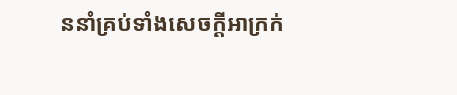ននាំគ្រប់ទាំងសេចក្ដីអាក្រក់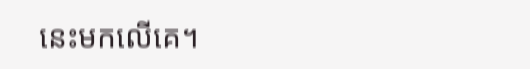នេះមកលើគេ។